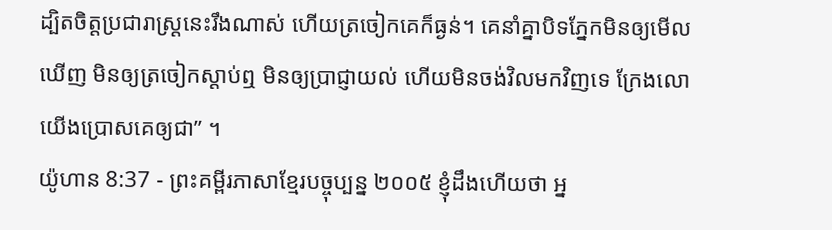ដ្បិតចិត្តប្រជារាស្ដ្រនេះរឹងណាស់ ហើយត្រចៀកគេក៏ធ្ងន់។ គេនាំគ្នាបិទភ្នែកមិនឲ្យមើលឃើញ មិនឲ្យត្រចៀកស្ដាប់ឮ មិនឲ្យប្រាជ្ញាយល់ ហើយមិនចង់វិលមកវិញទេ ក្រែងលោយើងប្រោសគេឲ្យជា” ។
យ៉ូហាន 8:37 - ព្រះគម្ពីរភាសាខ្មែរបច្ចុប្បន្ន ២០០៥ ខ្ញុំដឹងហើយថា អ្ន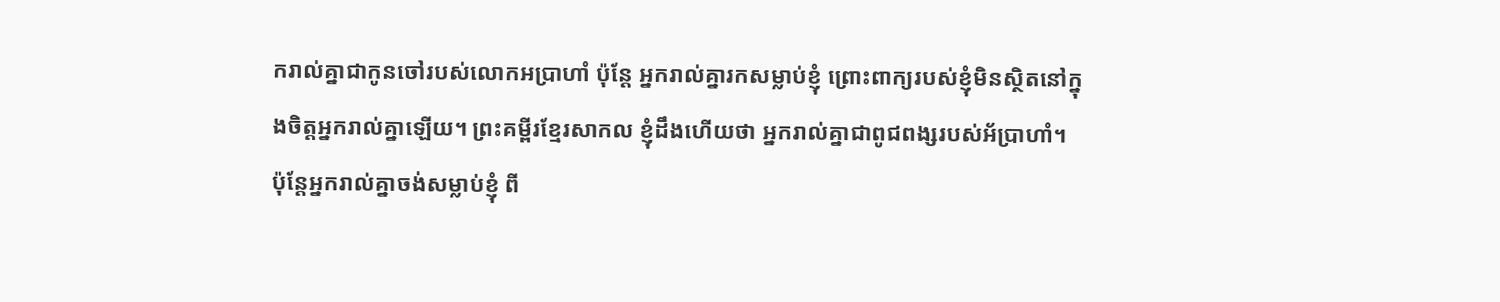ករាល់គ្នាជាកូនចៅរបស់លោកអប្រាហាំ ប៉ុន្តែ អ្នករាល់គ្នារកសម្លាប់ខ្ញុំ ព្រោះពាក្យរបស់ខ្ញុំមិនស្ថិតនៅក្នុងចិត្តអ្នករាល់គ្នាឡើយ។ ព្រះគម្ពីរខ្មែរសាកល ខ្ញុំដឹងហើយថា អ្នករាល់គ្នាជាពូជពង្សរបស់អ័ប្រាហាំ។ ប៉ុន្តែអ្នករាល់គ្នាចង់សម្លាប់ខ្ញុំ ពី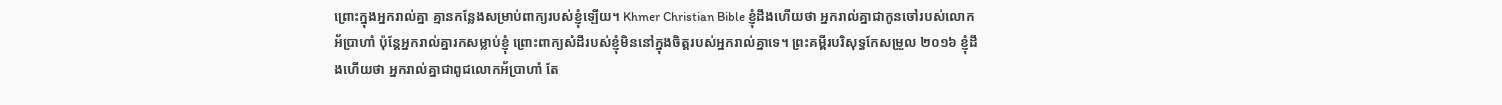ព្រោះក្នុងអ្នករាល់គ្នា គ្មានកន្លែងសម្រាប់ពាក្យរបស់ខ្ញុំឡើយ។ Khmer Christian Bible ខ្ញុំដឹងហើយថា អ្នករាល់គ្នាជាកូនចៅរបស់លោកអ័ប្រាហាំ ប៉ុន្ដែអ្នករាល់គ្នារកសម្លាប់ខ្ញុំ ព្រោះពាក្យសំដីរបស់ខ្ញុំមិននៅក្នុងចិត្តរបស់អ្នករាល់គ្នាទេ។ ព្រះគម្ពីរបរិសុទ្ធកែសម្រួល ២០១៦ ខ្ញុំដឹងហើយថា អ្នករាល់គ្នាជាពូជលោកអ័ប្រាហាំ តែ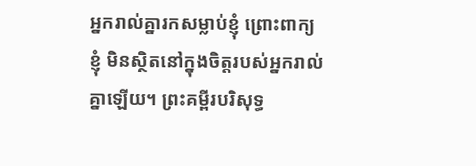អ្នករាល់គ្នារកសម្លាប់ខ្ញុំ ព្រោះពាក្យខ្ញុំ មិនស្ថិតនៅក្នុងចិត្តរបស់អ្នករាល់គ្នាឡើយ។ ព្រះគម្ពីរបរិសុទ្ធ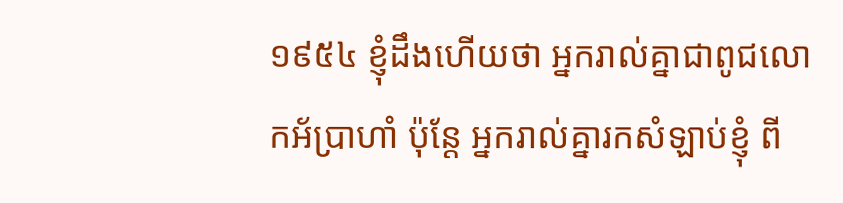១៩៥៤ ខ្ញុំដឹងហើយថា អ្នករាល់គ្នាជាពូជលោកអ័ប្រាហាំ ប៉ុន្តែ អ្នករាល់គ្នារកសំឡាប់ខ្ញុំ ពី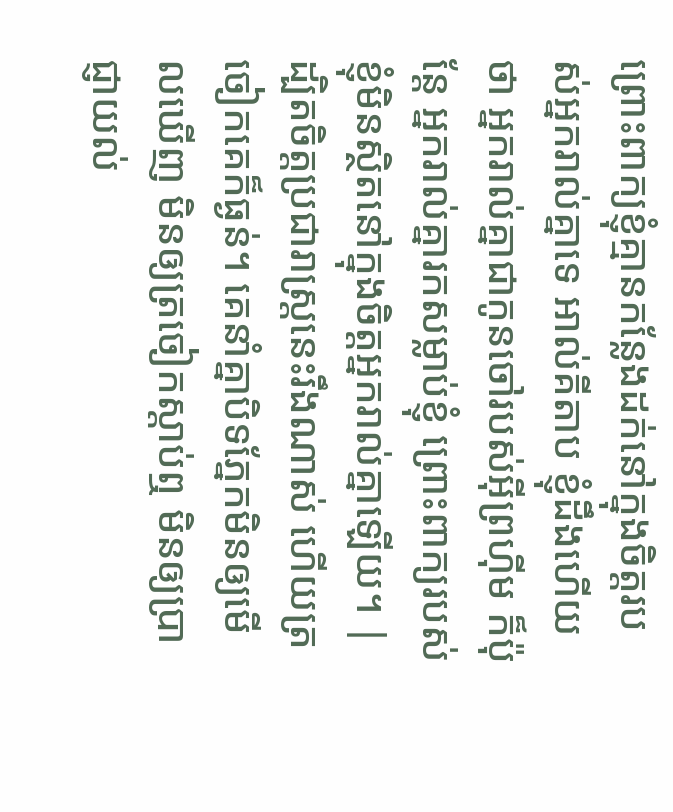ព្រោះពាក្យខ្ញុំគ្មានកន្លែងដក់នៅក្នុងចិត្តរបស់អ្នករាល់គ្នាទេ អាល់គីតាប ខ្ញុំដឹងហើយថា អ្នករាល់គ្នាជាកូនចៅរបស់អ៊ីព្រហ៊ីម ក៏ប៉ុន្ដែ អ្នករាល់គ្នារកសម្លាប់ខ្ញុំ ព្រោះពាក្យរបស់ខ្ញុំមិនស្ថិតនៅក្នុងចិត្ដអ្នករាល់គ្នាឡើយ។ |
ដ្បិតចិត្តប្រជារាស្ដ្រនេះរឹងណាស់ ហើយត្រចៀកគេក៏ធ្ងន់។ គេនាំគ្នាបិទភ្នែកមិនឲ្យមើលឃើញ មិនឲ្យត្រចៀកស្ដាប់ឮ មិនឲ្យប្រាជ្ញាយល់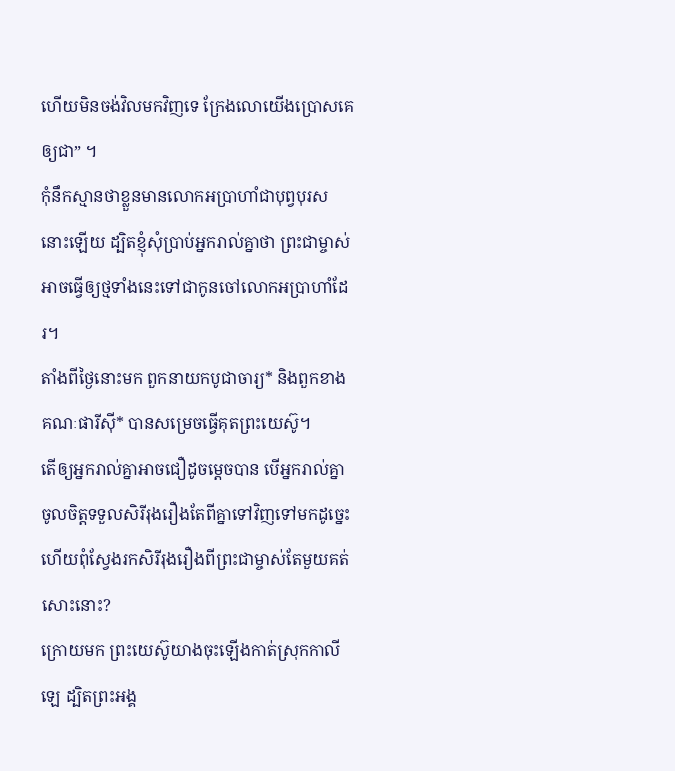ហើយមិនចង់វិលមកវិញទេ ក្រែងលោយើងប្រោសគេឲ្យជា” ។
កុំនឹកស្មានថាខ្លួនមានលោកអប្រាហាំជាបុព្វបុរសនោះឡើយ ដ្បិតខ្ញុំសុំប្រាប់អ្នករាល់គ្នាថា ព្រះជាម្ចាស់អាចធ្វើឲ្យថ្មទាំងនេះទៅជាកូនចៅលោកអប្រាហាំដែរ។
តាំងពីថ្ងៃនោះមក ពួកនាយកបូជាចារ្យ* និងពួកខាងគណៈផារីស៊ី* បានសម្រេចធ្វើគុតព្រះយេស៊ូ។
តើឲ្យអ្នករាល់គ្នាអាចជឿដូចម្ដេចបាន បើអ្នករាល់គ្នាចូលចិត្តទទួលសិរីរុងរឿងតែពីគ្នាទៅវិញទៅមកដូច្នេះ ហើយពុំស្វែងរកសិរីរុងរឿងពីព្រះជាម្ចាស់តែមួយគត់សោះនោះ?
ក្រោយមក ព្រះយេស៊ូយាងចុះឡើងកាត់ស្រុកកាលីឡេ ដ្បិតព្រះអង្គ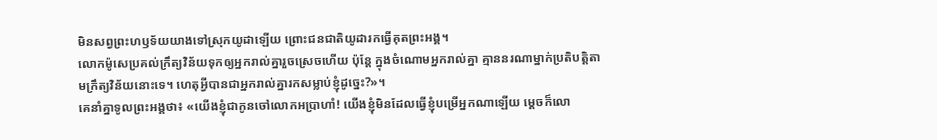មិនសព្វព្រះហឫទ័យយាងទៅស្រុកយូដាឡើយ ព្រោះជនជាតិយូដារកធ្វើគុតព្រះអង្គ។
លោកម៉ូសេប្រគល់ក្រឹត្យវិន័យទុកឲ្យអ្នករាល់គ្នារួចស្រេចហើយ ប៉ុន្តែ ក្នុងចំណោមអ្នករាល់គ្នា គ្មាននរណាម្នាក់ប្រតិបត្តិតាមក្រឹត្យវិន័យនោះទេ។ ហេតុអ្វីបានជាអ្នករាល់គ្នារកសម្លាប់ខ្ញុំដូច្នេះ?»។
គេនាំគ្នាទូលព្រះអង្គថា៖ «យើងខ្ញុំជាកូនចៅលោកអប្រាហាំ! យើងខ្ញុំមិនដែលធ្វើខ្ញុំបម្រើអ្នកណាឡើយ ម្ដេចក៏លោ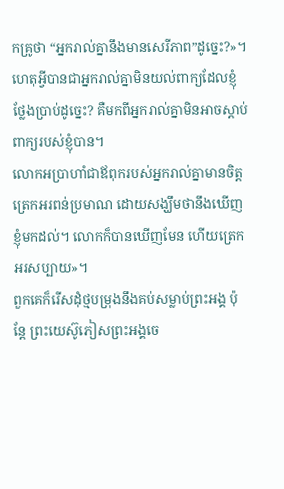កគ្រូថា “អ្នករាល់គ្នានឹងមានសេរីភាព”ដូច្នេះ?»។
ហេតុអ្វីបានជាអ្នករាល់គ្នាមិនយល់ពាក្យដែលខ្ញុំថ្លែងប្រាប់ដូច្នេះ? គឺមកពីអ្នករាល់គ្នាមិនអាចស្ដាប់ពាក្យរបស់ខ្ញុំបាន។
លោកអប្រាហាំជាឪពុករបស់អ្នករាល់គ្នាមានចិត្តត្រេកអរពន់ប្រមាណ ដោយសង្ឃឹមថានឹងឃើញខ្ញុំមកដល់។ លោកក៏បានឃើញមែន ហើយត្រេកអរសប្បាយ»។
ពួកគេក៏រើសដុំថ្មបម្រុងនឹងគប់សម្លាប់ព្រះអង្គ ប៉ុន្តែ ព្រះយេស៊ូភៀសព្រះអង្គចេ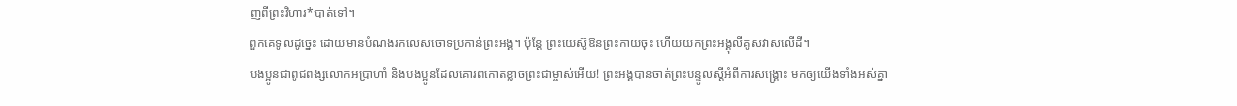ញពីព្រះវិហារ*បាត់ទៅ។
ពួកគេទូលដូច្នេះ ដោយមានបំណងរកលេសចោទប្រកាន់ព្រះអង្គ។ ប៉ុន្តែ ព្រះយេស៊ូឱនព្រះកាយចុះ ហើយយកព្រះអង្គុលីគូសវាសលើដី។
បងប្អូនជាពូជពង្សលោកអប្រាហាំ និងបងប្អូនដែលគោរពកោតខ្លាចព្រះជាម្ចាស់អើយ! ព្រះអង្គបានចាត់ព្រះបន្ទូលស្ដីអំពីការសង្គ្រោះ មកឲ្យយើងទាំងអស់គ្នា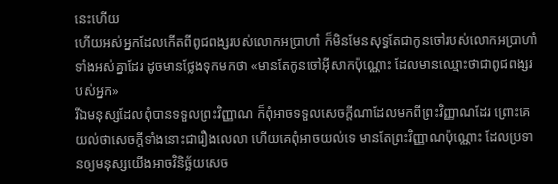នេះហើយ
ហើយអស់អ្នកដែលកើតពីពូជពង្សរបស់លោកអប្រាហាំ ក៏មិនមែនសុទ្ធតែជាកូនចៅរបស់លោកអប្រាហាំទាំងអស់គ្នាដែរ ដូចមានថ្លែងទុកមកថា «មានតែកូនចៅអ៊ីសាកប៉ុណ្ណោះ ដែលមានឈ្មោះថាជាពូជពង្សរបស់អ្នក»
រីឯមនុស្សដែលពុំបានទទួលព្រះវិញ្ញាណ ក៏ពុំអាចទទួលសេចក្ដីណាដែលមកពីព្រះវិញ្ញាណដែរ ព្រោះគេយល់ថាសេចក្ដីទាំងនោះជារឿងលេលា ហើយគេពុំអាចយល់ទេ មានតែព្រះវិញ្ញាណប៉ុណ្ណោះ ដែលប្រទានឲ្យមនុស្សយើងអាចវិនិច្ឆ័យសេច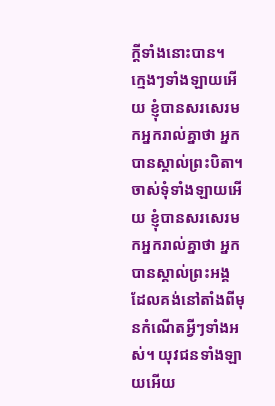ក្ដីទាំងនោះបាន។
ក្មេងៗទាំងឡាយអើយ ខ្ញុំបានសរសេរមកអ្នករាល់គ្នាថា អ្នកបានស្គាល់ព្រះបិតា។ ចាស់ទុំទាំងឡាយអើយ ខ្ញុំបានសរសេរមកអ្នករាល់គ្នាថា អ្នកបានស្គាល់ព្រះអង្គ ដែលគង់នៅតាំងពីមុនកំណើតអ្វីៗទាំងអស់។ យុវជនទាំងឡាយអើយ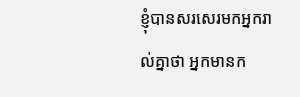ខ្ញុំបានសរសេរមកអ្នករាល់គ្នាថា អ្នកមានក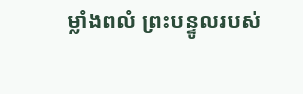ម្លាំងពលំ ព្រះបន្ទូលរបស់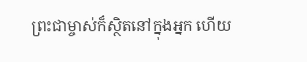ព្រះជាម្ចាស់ក៏ស្ថិតនៅក្នុងអ្នក ហើយ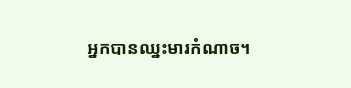អ្នកបានឈ្នះមារកំណាច។